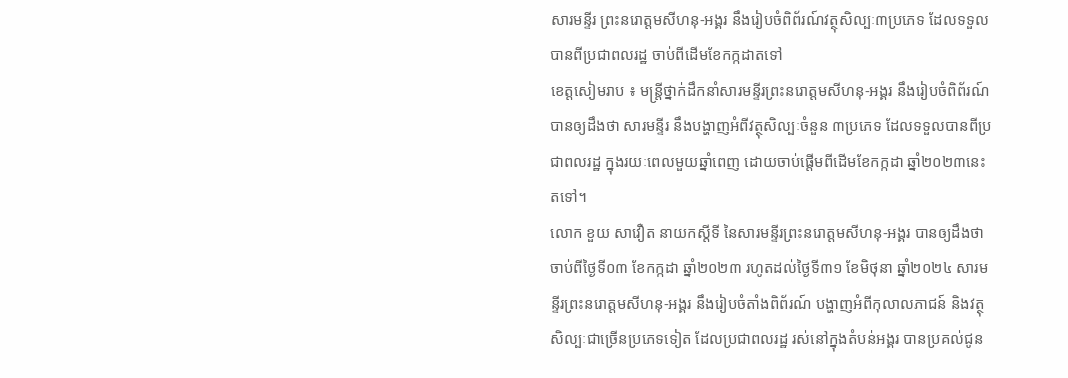សារមន្ទីរ ព្រះនរោត្តមសីហនុ-អង្គរ នឹងរៀបចំពិព័រណ៍វត្ថុសិល្បៈ៣ប្រភេទ ដែលទទួលបានពីប្រជាពលរដ្ឋ ចាប់ពីដើមខែកក្កដាតទៅ
ខេត្តសៀមរាប ៖ មន្ត្រីថ្នាក់ដឹកនាំសារមន្ទីរព្រះនរោត្តមសីហនុ-អង្គរ នឹងរៀបចំពិព័រណ៍ បានឲ្យដឹងថា សារមន្ទីរ នឹងបង្ហាញអំពីវត្ថុសិល្បៈចំនួន ៣ប្រភេទ ដែលទទួលបានពីប្រជាពលរដ្ឋ ក្នុងរយៈពេលមួយឆ្នាំពេញ ដោយចាប់ផ្តើមពីដើមខែកក្កដា ឆ្នាំ២០២៣នេះតទៅ។
លោក ខួយ សាវឿត នាយកស្តីទី នៃសារមន្ទីរព្រះនរោត្តមសីហនុ-អង្គរ បានឲ្យដឹងថា ចាប់ពីថ្ងៃទី០៣ ខែកក្កដា ឆ្នាំ២០២៣ រហូតដល់ថ្ងៃទី៣១ ខែមិថុនា ឆ្នាំ២០២៤ សារមន្ទីរព្រះនរោត្តមសីហនុ-អង្គរ នឹងរៀបចំតាំងពិព័រណ៍ បង្ហាញអំពីកុលាលភាជន៍ និងវត្ថុសិល្បៈជាច្រើនប្រភេទទៀត ដែលប្រជាពលរដ្ឋ រស់នៅក្នុងតំបន់អង្គរ បានប្រគល់ជូន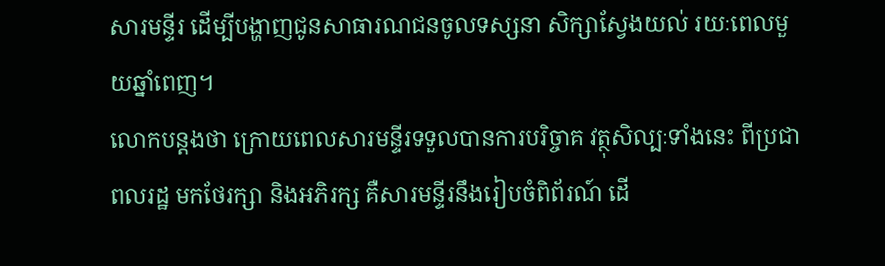សារមន្ទីរ ដើម្បីបង្ហាញជូនសាធារណជនចូលទស្សនា សិក្សាស្វែងយល់ រយៈពេលមួយឆ្នាំពេញ។
លោកបន្តងថា ក្រោយពេលសារមន្ទីរទទួលបានការបរិច្ចាគ វត្ថុសិល្បៈទាំងនេះ ពីប្រជាពលរដ្ឋ មកថែរក្សា និងអភិរក្ស គឺសារមន្ទីរនឹងរៀបចំពិព័រណ៍ ដើ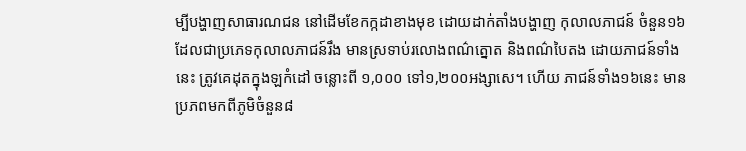ម្បីបង្ហាញសាធារណជន នៅដើមខែកក្កដាខាងមុខ ដោយដាក់តាំងបង្ហាញ កុលាលភាជន៍ ចំនួន១៦ ដែលជាប្រភេទកុលាលភាជន៍រឹង មានស្រទាប់រលោងពណ៌ត្នោត និងពណ៌បៃតង ដោយភាជន៍ទាំងនេះ ត្រូវគេដុតក្នុងឡកំដៅ ចន្លោះពី ១,០០០ ទៅ១,២០០អង្សាសេ។ ហើយ ភាជន៍ទាំង១៦នេះ មានប្រភពមកពីភូមិចំនួន៨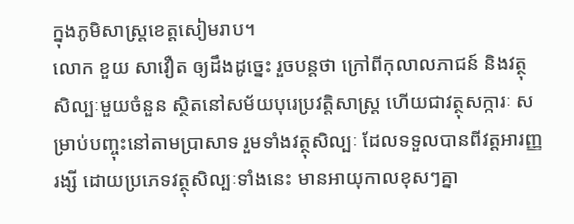ក្នុងភូមិសាស្ត្រខេត្តសៀមរាប។
លោក ខួយ សាវឿត ឲ្យដឹងដូច្នេះ រួចបន្តថា ក្រៅពីកុលាលភាជន៍ និងវត្ថុសិល្បៈមួយចំនួន ស្ថិតនៅសម័យបុរេប្រវត្តិសាស្ត្រ ហើយជាវត្ថុសក្ការៈ សម្រាប់បញ្ចុះនៅតាមប្រាសាទ រួមទាំងវត្ថុសិល្បៈ ដែលទទួលបានពីវត្តអារញ្ញរង្សី ដោយប្រភេទវត្ថុសិល្បៈទាំងនេះ មានអាយុកាលខុសៗគ្នា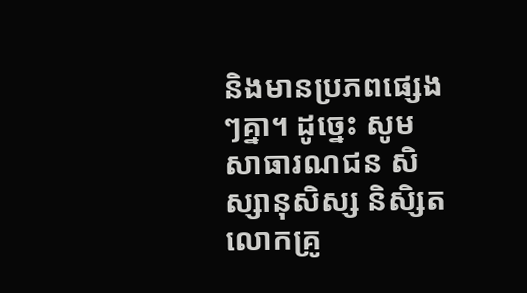និងមានប្រភពផ្សេងៗគ្នា។ ដូច្នេះ សូមសាធារណជន សិស្សានុសិស្ស និសិ្សត លោកគ្រូ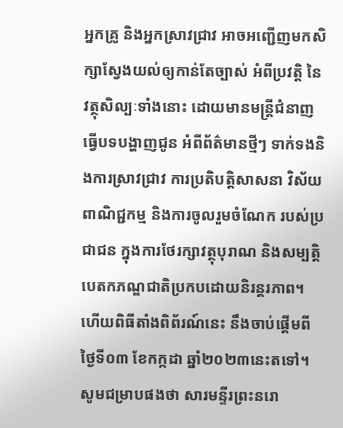អ្នកគ្រូ និងអ្នកស្រាវជ្រាវ អាចអញ្ជើញមកសិក្សាស្វែងយល់ឲ្យកាន់តែច្បាស់ អំពីប្រវត្តិ នៃវត្ថុសិល្បៈទាំងនោះ ដោយមានមន្ត្រីជំនាញធ្វើបទបង្ហាញជូន អំពីព័ត៌មានថ្មីៗ ទាក់ទងនិងការស្រាវជ្រាវ ការប្រតិបត្តិសាសនា វិស័យពាណិជ្ជកម្ម និងការចូលរួមចំណែក របស់ប្រជាជន ក្នុងការថែរក្សាវត្ថុបុរាណ និងសម្បត្តិបេតកភណ្ឌជាតិប្រកបដោយនិរន្តរភាព។ ហើយពិធីតាំងពិព័រណ៍នេះ នឹងចាប់ផ្តើមពីថ្ងៃទី០៣ ខែកក្កដា ឆ្នាំ២០២៣នេះតទៅ។
សូមជម្រាបផងថា សារមន្ទីរព្រះនរោ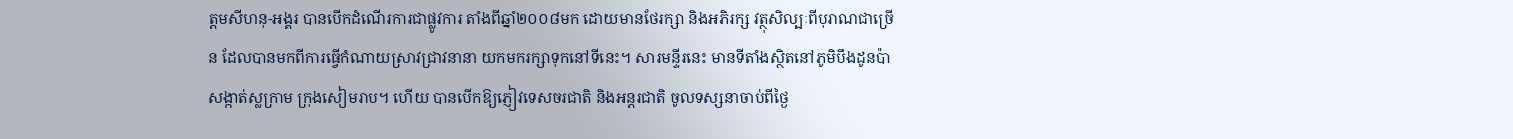ត្តមសីហនុ-អង្គរ បានបើកដំណើរការជាផ្លូវការ តាំងពីឆ្នាំ២០០៨មក ដោយមានថែរក្សា និងអភិរក្ស វត្ថុសិល្បៈពីបុរាណជាច្រើន ដែលបានមកពីការធ្វើកំណាយស្រាវជ្រាវនានា យកមករក្សាទុកនៅទីនេះ។ សារមន្ទីរនេះ មានទីតាំងស្ថិតនៅភូមិបឹងដូនប៉ា សង្កាត់ស្លក្រាម ក្រុងសៀមរាប។ ហើយ បានបើកឱ្យភ្ញៀវទេសចរជាតិ និងអន្តរជាតិ ចូលទស្សនាចាប់ពីថ្ងៃ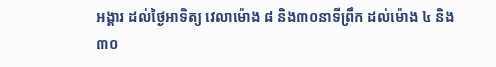អង្គារ ដល់ថ្ងៃអាទិត្យ វេលាម៉ោង ៨ និង៣០នាទីព្រឹក ដល់ម៉ោង ៤ និង៣០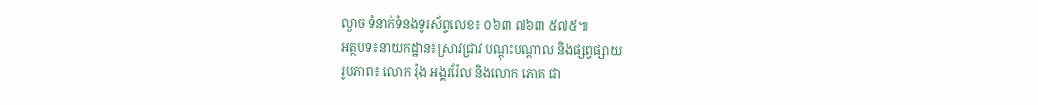ល្ងាច ទំនាក់ទំនងទូរស័ព្ទលេខ៖ ០៦៣ ៧៦៣ ៥៧៥៕
អត្ថបទ៖នាយកដ្ឋាន៖ស្រាវជ្រាវ បណ្តុះបណ្តាល និងផ្សព្វផ្សាយ
រូបភាព៖ លោក រ៉ុង អង្គររ៉ែល និងលោក ភោគ ជា